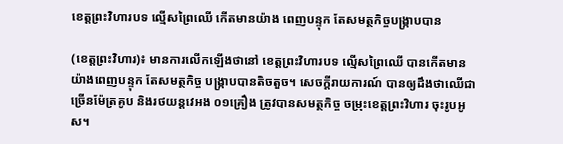ខេត្តព្រះវិហារបទ ល្មើសព្រៃឈើ កើតមានយ៉ាង ពេញបន្ទុក តែសមត្ថកិច្ចបង្ក្រាបបាន

(ខេត្តព្រះវិហារ)៖ មានការលើកឡើងថានៅ ខេត្តព្រះវិហារបទ ល្មើសព្រៃឈើ បានកើតមាន យ៉ាងពេញបន្ទុក តែសមត្ថកិច្ច បង្ក្រាបបានតិចតួច។ សេចក្ដីរាយការណ៍ បានឲ្យដឹងថាឈើជា ច្រើនម៉ែត្រគូប និងរថយន្តវេអង ០១គ្រឿង ត្រូវបានសមត្ថកិច្ច ចម្រុះខេត្តព្រះវិហារ ចុះរូបអូស។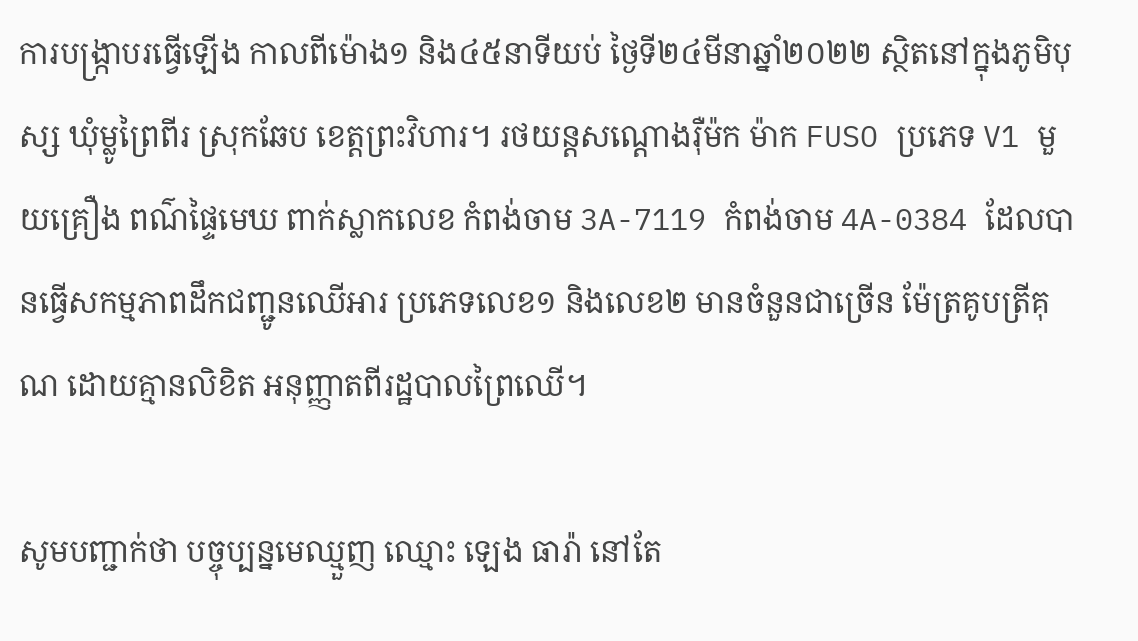ការបង្ក្រាបរធ្វើឡើង កាលពីម៉ោង១ និង៤៥នាទីយប់ ថ្ងៃទី២៤មីនាឆ្នាំ២០២២ ស្ថិតនៅក្នុងភូមិបុស្ស ឃុំម្លូព្រៃពីរ ស្រុកឆែប ខេត្តព្រះវិហារ។ រថយន្តសណ្តោងរ៉ឺម៉ក ម៉ាក FUSO ប្រភេទ V1 មួយគ្រឿង ពណ៌ផ្ទៃមេឃ ពាក់ស្លាកលេខ កំពង់ចាម 3A-7119 កំពង់ចាម 4A-0384 ដែលបានធ្វើសកម្មភាពដឹកជញ្ជូនឈើអារ ប្រភេទលេខ១ និងលេខ២ មានចំនួនជាច្រើន ម៉ែត្រគូបត្រីគុណ ដោយគ្មានលិខិត អនុញ្ញាតពីរដ្ឋបាលព្រៃឈើ។

សូមបញ្ជាក់ថា បច្ចុប្បន្នមេឈ្មួញ ឈ្មោះ ឡេង ធារ៉ា នៅតែ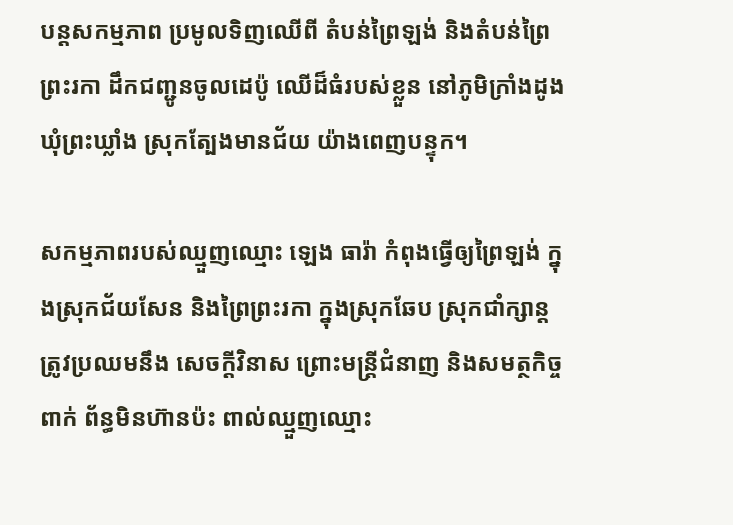បន្តសកម្មភាព ប្រមូលទិញឈើពី តំបន់ព្រៃឡង់ និងតំបន់ព្រៃព្រះរកា ដឹកជញ្ជូនចូលដេប៉ូ ឈើដ៏ធំរបស់ខ្លួន នៅភូមិក្រាំងដូង ឃុំព្រះឃ្លាំង ស្រុកត្បែងមានជ័យ យ៉ាងពេញបន្ទុក។

សកម្មភាពរបស់ឈ្មួញឈ្មោះ ឡេង ធារ៉ា កំពុងធ្វើឲ្យព្រៃឡង់ ក្នុងស្រុកជ័យសែន និងព្រៃព្រះរកា ក្នុងស្រុកឆែប ស្រុកជាំក្សាន្ត ត្រូវប្រឈមនឹង សេចក្ដីវិនាស ព្រោះមន្រ្តីជំនាញ និងសមត្ថកិច្ចពាក់ ព័ន្ធមិនហ៊ានប៉ះ ពាល់ឈ្មួញឈ្មោះ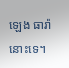ឡេង ធារ៉ា នោះទេ។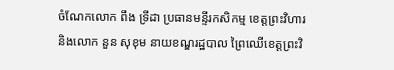ចំណែកលោក ពឹង ទ្រីដា ប្រធានមន្ទីរកសិកម្ម ខេត្តព្រះវិហារ និងលោក នួន សុខុម នាយខណ្ឌរដ្ឋបាល ព្រៃឈើខេត្តព្រះវិ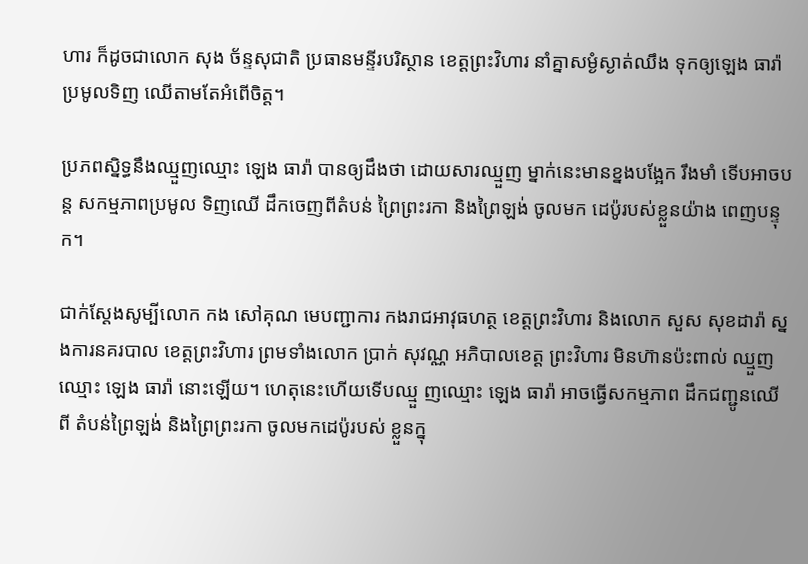ហារ ក៏ដូចជាលោក សុង ច័ន្ទសុជាតិ ប្រធានមន្ទីរបរិស្ថាន ខេត្តព្រះវិហារ នាំគ្នាសម្ងំស្ងាត់ឈឹង ទុកឲ្យឡេង ធារ៉ា ប្រមូលទិញ ឈើតាមតែអំពើចិត្ត។

ប្រភពស្និទ្ធនឹងឈ្មួញឈ្មោះ ឡេង ធារ៉ា បានឲ្យដឹងថា ដោយសារឈ្មួញ ម្នាក់នេះមានខ្នងបង្អែក រឹងមាំ ទើបអាចបន្ត សកម្មភាពប្រមូល ទិញឈើ ដឹកចេញពីតំបន់ ព្រៃព្រះរកា និងព្រៃឡង់ ចូលមក ដេប៉ូរបស់ខ្លួនយ៉ាង ពេញបន្ទុក។

ជាក់ស្ដែងសូម្បីលោក កង សៅគុណ មេបញ្ជាការ កងរាជអាវុធហត្ថ ខេត្តព្រះវិហារ និងលោក សួស សុខដារ៉ា ស្នងការនគរបាល ខេត្តព្រះវិហារ ព្រមទាំងលោក ប្រាក់ សុវណ្ណ អភិបាលខេត្ត ព្រះវិហារ មិនហ៊ានប៉ះពាល់ ឈ្មួញឈ្មោះ ឡេង ធារ៉ា នោះឡើយ។ ហេតុនេះហើយទើបឈ្មួ ញឈ្មោះ ឡេង ធារ៉ា អាចធ្វើសកម្មភាព ដឹកជញ្ជូនឈើពី តំបន់ព្រៃឡង់ និងព្រៃព្រះរកា ចូលមកដេប៉ូរបស់ ខ្លួនក្នុ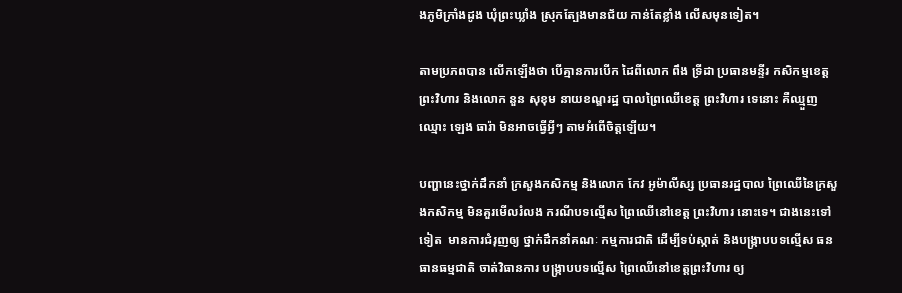ងភូមិក្រាំងដូង ឃុំព្រះឃ្លាំង ស្រុកត្បែងមានជ័យ កាន់តែខ្លាំង លើសមុនទៀត។

តាមប្រភពបាន លើកឡើងថា បើគ្មានការបើក ដៃពីលោក ពឹង ទ្រីដា ប្រធានមន្ទីរ កសិកម្មខេត្ត ព្រះវិហារ និងលោក នួន សុខុម នាយខណ្ឌរដ្ឋ បាលព្រៃឈើខេត្ត ព្រះវិហារ ទេនោះ គឺឈ្មួញឈ្មោះ ឡេង ធារ៉ា មិនអាចធ្វើអ្វីៗ តាមអំពើចិត្តឡើយ។

បញ្ហានេះថ្នាក់ដឹកនាំ ក្រសួងកសិកម្ម និងលោក កែវ អូម៉ាលីស្ស ប្រធានរដ្ឋបាល ព្រៃឈើនៃក្រសួងកសិកម្ម មិនគួរមើលរំលង ករណីបទល្មើស ព្រៃឈើនៅខេត្ត ព្រះវិហារ នោះទេ។ ជាងនេះទៅទៀត  មានការជំរុញឲ្យ ថ្នាក់ដឹកនាំគណៈ កម្មការជាតិ ដើម្បីទប់ស្កាត់ និងបង្ក្រាបបទល្មើស ធនធានធម្មជាតិ ចាត់វិធានការ បង្ក្រាបបទល្មើស ព្រៃឈើនៅខេត្តព្រះវិហារ ឲ្យ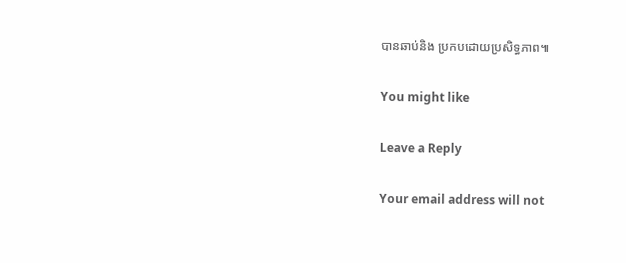បានឆាប់និង ប្រកបដោយប្រសិទ្ធភាព៕

You might like

Leave a Reply

Your email address will not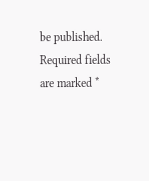be published. Required fields are marked *